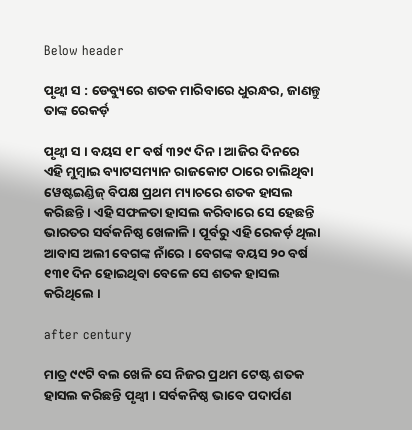Below header

ପୃଥ୍ଵୀ ସ : ଡେବ୍ୟୁରେ ଶତକ ମାରିବାରେ ଧୁରନ୍ଧର, ଜାଣନ୍ତୁ ତାଙ୍କ ରେକର୍ଡ଼

ପୃଥ୍ଵୀ ସ । ବୟସ ୧୮ ବର୍ଷ ୩୨୯ ଦିନ । ଆଜିର ଦିନରେ ଏହି ମୁମ୍ବାଇ ବ୍ୟାଟସମ୍ୟାନ ରାଜକୋଟ ଠାରେ ଚାଲିଥିବା ୱେଷ୍ଟଇଣ୍ଡିଜ୍ ବିପକ୍ଷ ପ୍ରଥମ ମ୍ୟାଚରେ ଶତକ ହାସଲ କରିଛନ୍ତି । ଏହି ସଫଳତା ହାସଲ କରିବାରେ ସେ ହେଛନ୍ତି ଭାରତର ସର୍ବକନିଷ୍ଠ ଖେଳାଳି । ପୂର୍ବରୁ ଏହି ରେକର୍ଡ଼ ଥିଲା ଆବାସ ଅଲୀ ବେଗଙ୍କ ନାଁରେ । ବେଗଙ୍କ ବୟସ ୨୦ ବର୍ଷ ୧୩୧ ଦିନ ହୋଇଥିବା ବେଳେ ସେ ଶତକ ହାସଲ କରିଥିଲେ ।

after century

ମାତ୍ର ୯୯ଟି ବଲ ଖେଳି ସେ ନିଜର ପ୍ରଥମ ଟେଷ୍ଟ ଶତକ ହାସଲ କରିଛନ୍ତି ପୃଥ୍ଵୀ । ସର୍ବକନିଷ୍ଠ ଭାବେ ପଦାର୍ପଣ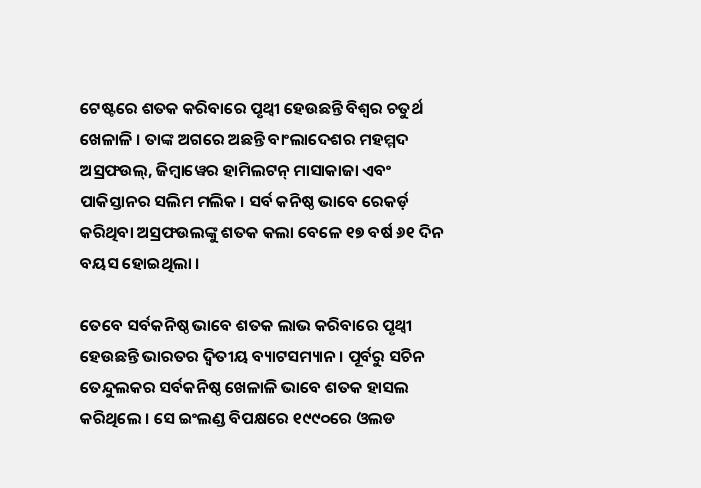ଟେଷ୍ଟରେ ଶତକ କରିବାରେ ପୃଥ୍ଵୀ ହେଉଛନ୍ତି ବିଶ୍ବର ଚତୁର୍ଥ ଖେଳାଳି । ତାଙ୍କ ଅଗରେ ଅଛନ୍ତି ବାଂଲାଦେଶର ମହମ୍ମଦ ଅସ୍ରଫଉଲ୍, ଜିମ୍ବାୱେର ହାମିଲଟନ୍ ମାସାକାଜା ଏବଂ ପାକିସ୍ତାନର ସଲିମ ମଲିକ । ସର୍ବ କନିଷ୍ଠ ଭାବେ ରେକର୍ଡ଼ କରିଥିବା ଅସ୍ରଫଉଲଙ୍କୁ ଶତକ କଲା ବେଳେ ୧୭ ବର୍ଷ ୬୧ ଦିନ ବୟସ ହୋଇଥିଲା ।

ତେବେ ସର୍ବକନିଷ୍ଠ ଭାବେ ଶତକ ଲାଭ କରିବାରେ ପୃଥ୍ଵୀ ହେଉଛନ୍ତି ଭାରତର ଦ୍ବିତୀୟ ବ୍ୟାଟସମ୍ୟାନ । ପୂର୍ବରୁ ସଚିନ ତେନ୍ଦୁଲକର ସର୍ବକନିଷ୍ଠ ଖେଳାଳି ଭାବେ ଶତକ ହାସଲ କରିଥିଲେ । ସେ ଇଂଲଣ୍ଡ ବିପକ୍ଷରେ ୧୯୯୦ରେ ଓଲଡ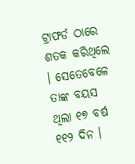ଟ୍ରାଫର୍ଡ ଠାରେ ଶତକ କରିଥିଲେ । ସେତେବେଳେ ତାଙ୍କ ବୟସ ଥିଲା ୧୭ ବର୍ଷ ୧୧୨ ଦିନ ।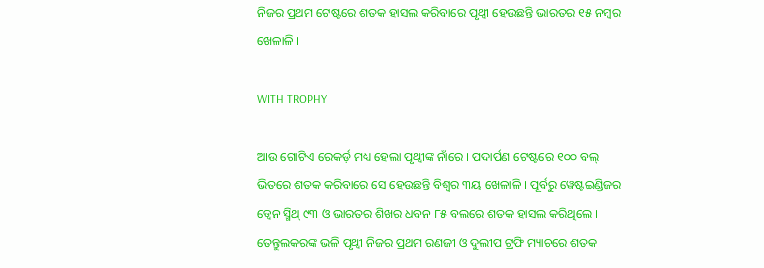ନିଜର ପ୍ରଥମ ଟେଷ୍ଟରେ ଶତକ ହାସଲ କରିବାରେ ପୃଥ୍ଵୀ ହେଉଛନ୍ତି ଭାରତର ୧୫ ନମ୍ବର ଖେଳାଳି ।

WITH TROPHY

ଆଉ ଗୋଟିଏ ରେକର୍ଡ଼ ମଧ୍ୟ ହେଲା ପୃଥ୍ଵୀଙ୍କ ନାଁରେ । ପଦାର୍ପଣ ଟେଷ୍ଟରେ ୧୦୦ ବଲ୍ ଭିତରେ ଶତକ କରିବାରେ ସେ ହେଉଛନ୍ତି ବିଶ୍ବର ୩ୟ ଖେଳାଳି । ପୂର୍ବରୁ ୱେଷ୍ଟଇଣ୍ଡିଜର ଡ୍ବେନ ସ୍ମିଥ୍ ୯୩ ଓ ଭାରତର ଶିଖର ଧବନ ୮୫ ବଲରେ ଶତକ ହାସଲ କରିଥିଲେ । ତେନ୍ତୁଲକରଙ୍କ ଭଳି ପୃଥ୍ଵୀ ନିଜର ପ୍ରଥମ ରଣଜୀ ଓ ଦୁଲୀପ ଟ୍ରଫି ମ୍ୟାଚରେ ଶତକ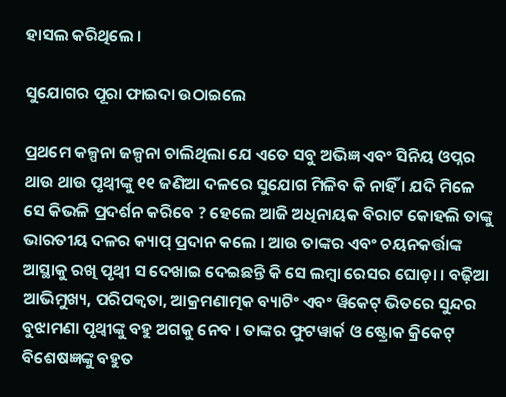ହାସଲ କରିଥିଲେ ।

ସୁଯୋଗର ପୂରା ଫାଇଦା ଉଠାଇଲେ

ପ୍ରଥମେ କଳ୍ପନା ଜଳ୍ପନା ଚାଲିଥିଲା ଯେ ଏତେ ସବୁ ଅଭିଜ୍ଞ ଏବଂ ସିନିୟ ଓପ୍ନର ଥାଉ ଥାଉ ପୃଥ୍ଵୀଙ୍କୁ ୧୧ ଜଣିଆ ଦଳରେ ସୁଯୋଗ ମିଳିବ କି ନାହିଁ । ଯଦି ମିଳେ ସେ କିଭଳି ପ୍ରଦର୍ଶନ କରିବେ ? ହେଲେ ଆଜି ଅଧିନାୟକ ବିରାଟ କୋହଲି ତାଙ୍କୁ ଭାରତୀୟ ଦଳର କ୍ୟାପ୍ ପ୍ରଦାନ କଲେ । ଆଉ ତାଙ୍କର ଏବଂ ଚୟନକର୍ତ୍ତାଙ୍କ ଆସ୍ଥାକୁ ରଖି ପୃଥ୍ଵୀ ସ ଦେଖାଇ ଦେଇଛନ୍ତି କି ସେ ଲମ୍ବା ରେସର ଘୋଡ଼ା । ବଢ଼ିଆ ଆଭିମୁଖ୍ୟ, ପରିପକ୍ବତା, ଆକ୍ରମଣାତ୍ମକ ବ୍ୟାଟିଂ ଏବଂ ୱିକେଟ୍ ଭିତରେ ସୁନ୍ଦର ବୁଝାମଣା ପୃଥ୍ଵୀଙ୍କୁ ବହୁ ଅଗକୁ ନେବ । ତାଙ୍କର ଫୁଟୱାର୍କ ଓ ଷ୍ଟ୍ରୋକ କ୍ରିକେଟ୍ ବିଶେଷଜ୍ଞଙ୍କୁ ବହୁତ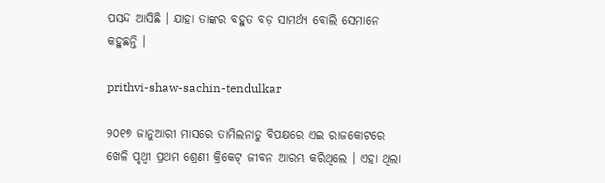ପସନ୍ଦ ଆସିଛି । ଯାହା ତାଙ୍କର ବହୁତ ବଡ଼ ସାମର୍ଥ୍ୟ ବୋଲି ସେମାନେ କହୁଛନ୍ତି ।

prithvi-shaw-sachin-tendulkar

୨୦୧୭ ଜାନୁଆରୀ ମାସରେ ତାମିଲନାଡୁ ବିପକ୍ଷରେ ଏଇ ରାଜକୋଟରେ ଖେଳି ପୃଥ୍ଵୀ ପ୍ରଥମ ଶ୍ରେଣୀ କ୍ରିକେଟ୍ ଜୀବନ ଆରମ୍ଭ କରିଥିଲେ । ଏହା ଥିଲା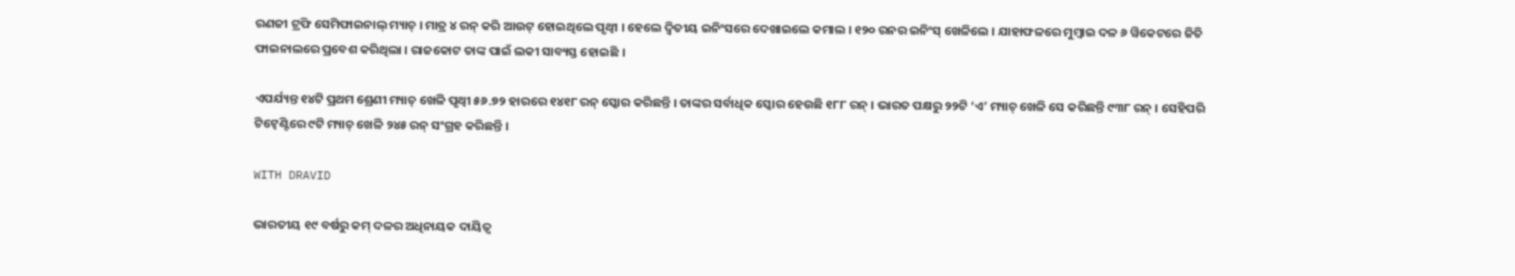ରଣଜୀ ଟ୍ରଫି ସେମିଫାଇନାଲ୍ ମ୍ୟାଚ୍ । ମାତ୍ର ୪ ରନ୍ କରି ଆଉଟ୍ ହୋଇଥିଲେ ପୃଥ୍ଵୀ । ହେଲେ ଦ୍ବିତୀୟ ଇନିଂସରେ ଦେଖାଇଲେ କମାଲ । ୧୨୦ ରନର ଇନିଂସ୍ ଖେଳିଲେ । ଯାହାଫଳରେ ମୁମ୍ବାଇ ଦଳ ୬ ୱିକେଟରେ ଜିତି ଫାଇନାଲରେ ପ୍ରବେଶ କରିଥିଲା । ରାଜକୋଟ ତାଙ୍କ ପାଇଁ ଲକୀ ସାବ୍ୟସ୍ତ ହୋଇଛି ।

ଏପର୍ଯ୍ୟନ୍ତ ୧୪ଟି ପ୍ରଥମ ଶ୍ରେଣୀ ମ୍ୟାଚ୍ ଖେଳି ପୃଥ୍ଵୀ ୫୬.୭୨ ହାରରେ ୧୪୧୮ ରନ୍ ସ୍କୋର କରିଛନ୍ତି । ତାଙ୍କର ସର୍ବାଧିକ ସ୍କୋର ହେଉଛି ୧୮୮ ରନ୍ । ଭାରତ ପକ୍ଷରୁ ୨୨ଟି ‘ଏ’ ମ୍ୟାଚ୍ ଖେଳି ସେ କରିଛନ୍ତି ୯୩୮ ରନ୍ । ସେହିପରି ଟିଟ୍ବେଣ୍ଟିରେ ୯ଟି ମ୍ୟାଚ୍ ଖେଳି ୨୪୫ ରନ୍ ସଂଗ୍ରହ କରିଛନ୍ତି ।

WITH DRAVID

ଭାରତୀୟ ୧୯ ବର୍ଷରୁ କମ୍ ଦଳର ଅଧିନାୟକ ଦାୟିତ୍ବ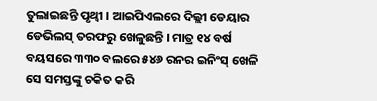ତୁଲାଇଛନ୍ତି ପୃଥ୍ଵୀ । ଆଇପିଏଲରେ ଦିଲ୍ଲୀ ଡେୟାର ଡେଭିଲସ୍ ତରଫରୁ ଖେଳୁଛନ୍ତି । ମାତ୍ର ୧୪ ବର୍ଷ ବୟସରେ ୩୩୦ ବଲରେ ୫୪୬ ରନର ଇନିଂସ୍ ଖେଳି ସେ ସମସ୍ତଙ୍କୁ ଚକିତ କରି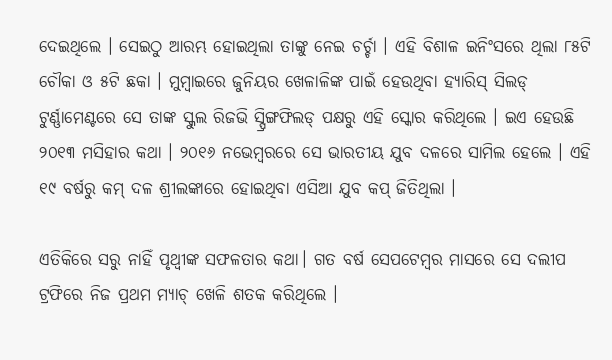ଦେଇଥିଲେ । ସେଇଠୁ ଆରମ୍ଭ ହୋଇଥିଲା ତାଙ୍କୁ ନେଇ ଚର୍ଚ୍ଚା । ଏହି ବିଶାଳ ଇନିଂସରେ ଥିଲା ୮୫ଟି ଚୌକା ଓ ୫ଟି ଛକା । ମୁମ୍ବାଇରେ ଜୁନିୟର ଖେଳାଳିଙ୍କ ପାଇଁ ହେଉଥିବା ହ୍ୟାରିସ୍ ସିଲଡ୍ ଟୁର୍ଣ୍ଣାମେଣ୍ଟରେ ସେ ତାଙ୍କ ସ୍କୁଲ ରିଜଭି ସ୍ପ୍ରିଙ୍ଗଫିଲଡ୍ ପକ୍ଷରୁ ଏହି ସ୍କୋର କରିଥିଲେ । ଇଏ ହେଉଛି ୨୦୧୩ ମସିହାର କଥା । ୨୦୧୬ ନଭେମ୍ବରରେ ସେ ଭାରତୀୟ ଯୁବ ଦଳରେ ସାମିଲ ହେଲେ । ଏହି ୧୯ ବର୍ଷରୁ କମ୍ ଦଳ ଶ୍ରୀଲଙ୍କାରେ ହୋଇଥିବା ଏସିଆ ଯୁବ କପ୍ ଜିତିଥିଲା ।

ଏତିକିରେ ସରୁ ନାହିଁ ପୃଥ୍ଵୀଙ୍କ ସଫଳତାର କଥା। ଗତ ବର୍ଷ ସେପଟେମ୍ବର ମାସରେ ସେ ଦଲୀପ ଟ୍ରଫିରେ ନିଜ ପ୍ରଥମ ମ୍ୟାଚ୍ ଖେଳି ଶତକ କରିଥିଲେ ।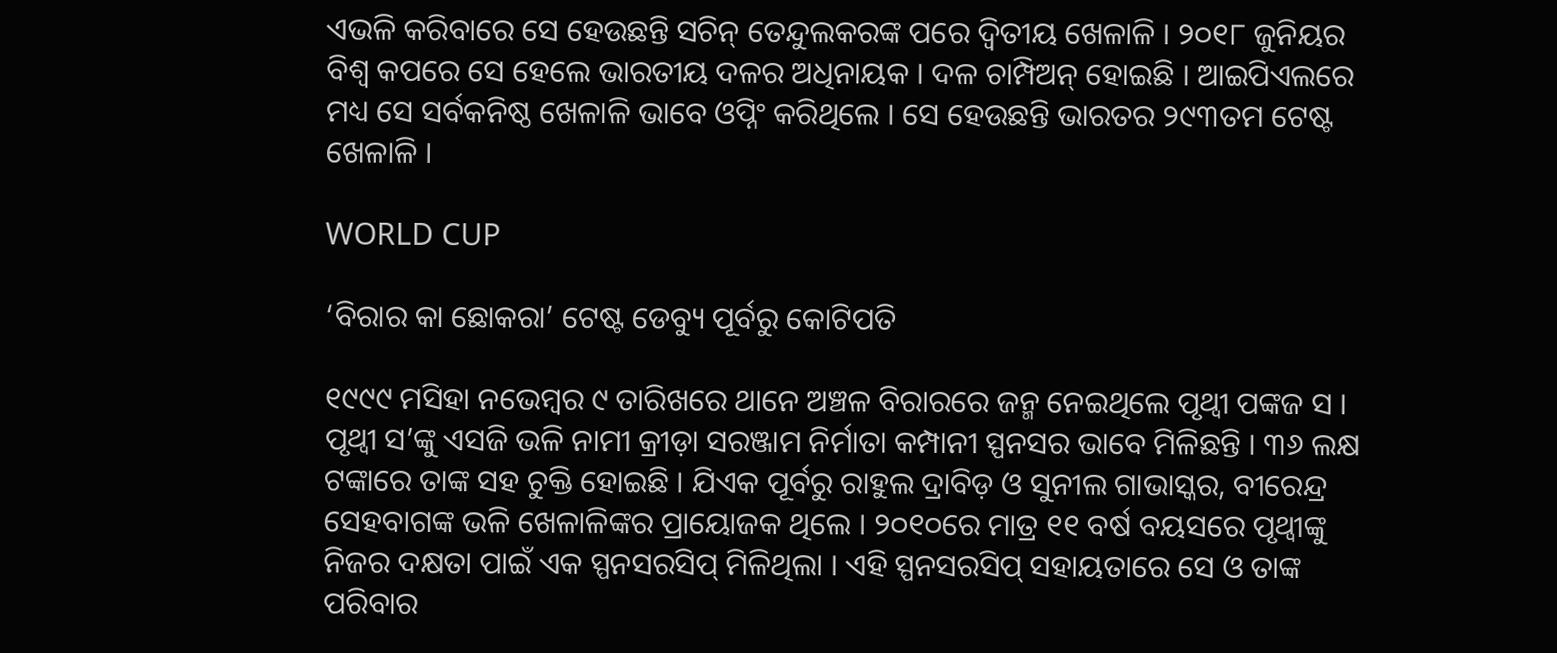ଏଭଳି କରିବାରେ ସେ ହେଉଛନ୍ତି ସଚିନ୍ ତେନ୍ଦୁଲକରଙ୍କ ପରେ ଦ୍ବିତୀୟ ଖେଳାଳି । ୨୦୧୮ ଜୁନିୟର ବିଶ୍ବ କପରେ ସେ ହେଲେ ଭାରତୀୟ ଦଳର ଅଧିନାୟକ । ଦଳ ଚାମ୍ପିଅନ୍ ହୋଇଛି । ଆଇପିଏଲରେ ମଧ୍ୟ ସେ ସର୍ବକନିଷ୍ଠ ଖେଳାଳି ଭାବେ ଓପ୍ନିଂ କରିଥିଲେ । ସେ ହେଉଛନ୍ତି ଭାରତର ୨୯୩ତମ ଟେଷ୍ଟ ଖେଳାଳି ।

WORLD CUP

‘ବିରାର କା ଛୋକରା’ ଟେଷ୍ଟ ଡେବ୍ୟୁ ପୂର୍ବରୁ କୋଟିପତି

୧୯୯୯ ମସିହା ନଭେମ୍ବର ୯ ତାରିଖରେ ଥାନେ ଅଞ୍ଚଳ ବିରାରରେ ଜନ୍ମ ନେଇଥିଲେ ପୃଥ୍ଵୀ ପଙ୍କଜ ସ । ପୃଥ୍ଵୀ ସ’ଙ୍କୁ ଏସଜି ଭଳି ନାମୀ କ୍ରୀଡ଼ା ସରଞ୍ଜାମ ନିର୍ମାତା କମ୍ପାନୀ ସ୍ପନସର ଭାବେ ମିଳିଛନ୍ତି । ୩୬ ଲକ୍ଷ ଟଙ୍କାରେ ତାଙ୍କ ସହ ଚୁକ୍ତି ହୋଇଛି । ଯିଏକ ପୂର୍ବରୁ ରାହୁଲ ଦ୍ରାବିଡ଼ ଓ ସୁନୀଲ ଗାଭାସ୍କର, ବୀରେନ୍ଦ୍ର ସେହବାଗଙ୍କ ଭଳି ଖେଳାଳିଙ୍କର ପ୍ରାୟୋଜକ ଥିଲେ । ୨୦୧୦ରେ ମାତ୍ର ୧୧ ବର୍ଷ ବୟସରେ ପୃଥ୍ଵୀଙ୍କୁ ନିଜର ଦକ୍ଷତା ପାଇଁ ଏକ ସ୍ପନସରସିପ୍ ମିଳିଥିଲା । ଏହି ସ୍ପନସରସିପ୍ ସହାୟତାରେ ସେ ଓ ତାଙ୍କ ପରିବାର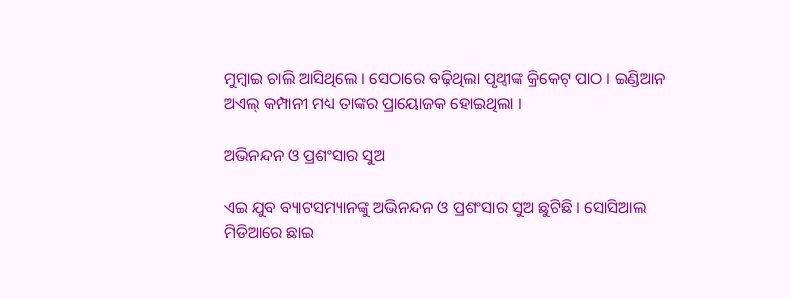ମୁମ୍ବାଇ ଚାଲି ଆସିଥିଲେ । ସେଠାରେ ବଢ଼ିଥିଲା ପୃଥ୍ଵୀଙ୍କ କ୍ରିକେଟ୍ ପାଠ । ଇଣ୍ଡିଆନ ଅଏଲ୍ କମ୍ପାନୀ ମଧ୍ୟ ତାଙ୍କର ପ୍ରାୟୋଜକ ହୋଇଥିଲା ।

ଅଭିନନ୍ଦନ ଓ ପ୍ରଶଂସାର ସୁଅ

ଏଇ ଯୁବ ବ୍ୟାଟସମ୍ୟାନଙ୍କୁ ଅଭିନନ୍ଦନ ଓ ପ୍ରଶଂସାର ସୁଅ ଛୁଟିଛି । ସୋସିଆଲ ମିଡିଆରେ ଛାଇ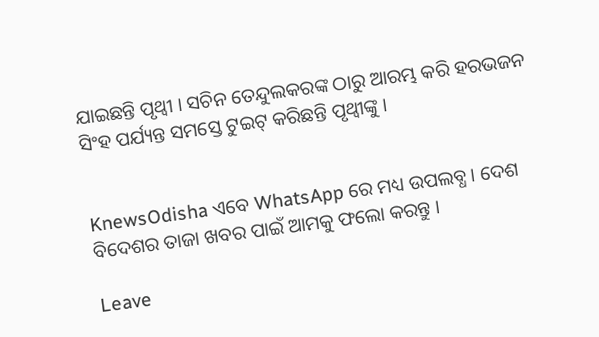ଯାଇଛନ୍ତି ପୃଥ୍ଵୀ । ସଚିନ ତେନ୍ଦୁଲକରଙ୍କ ଠାରୁ ଆରମ୍ଭ କରି ହରଭଜନ ସିଂହ ପର୍ଯ୍ୟନ୍ତ ସମସ୍ତେ ଟୁଇଟ୍ କରିଛନ୍ତି ପୃଥ୍ଵୀଙ୍କୁ ।


KnewsOdisha ଏବେ WhatsApp ରେ ମଧ୍ୟ ଉପଲବ୍ଧ । ଦେଶ ବିଦେଶର ତାଜା ଖବର ପାଇଁ ଆମକୁ ଫଲୋ କରନ୍ତୁ ।

Leave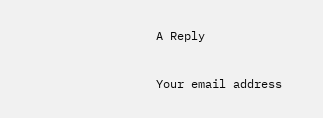A Reply

Your email address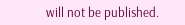will not be published.